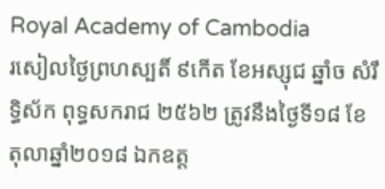Royal Academy of Cambodia
រសៀលថ្ងៃព្រហស្បតិ៍ ៩កើត ខែអស្សុជ ឆ្នាំច សំរឹទ្ធិស័ក ពុទ្ធសករាជ ២៥៦២ ត្រូវនឹងថ្ងៃទី១៨ ខែតុលាឆ្នាំ២០១៨ ឯកឧត្ត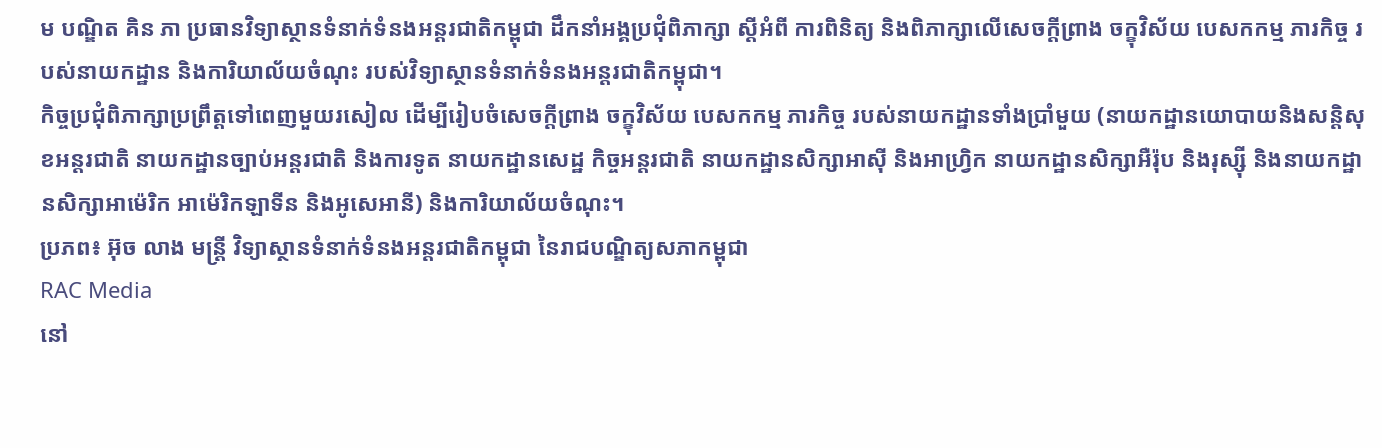ម បណ្ឌិត គិន ភា ប្រធានវិទ្យាស្ថានទំនាក់ទំនងអន្តរជាតិកម្ពុជា ដឹកនាំអង្គប្រជុំពិភាក្សា ស្តីអំពី ការពិនិត្យ និងពិភាក្សាលើសេចក្តីព្រាង ចក្ខុវិស័យ បេសកកម្ម ភារកិច្ច របស់នាយកដ្ឋាន និងការិយាល័យចំណុះ របស់វិទ្យាស្ថានទំនាក់ទំនងអន្តរជាតិកម្ពុជា។
កិច្ចប្រជុំពិភាក្សាប្រព្រឹត្តទៅពេញមួយរសៀល ដើម្បីរៀបចំសេចក្តីព្រាង ចក្ខុវិស័យ បេសកកម្ម ភារកិច្ច របស់នាយកដ្ឋានទាំងប្រាំមួយ (នាយកដ្ឋានយោបាយនិងសន្តិសុខអន្តរជាតិ នាយកដ្ឋានច្បាប់អន្តរជាតិ និងការទូត នាយកដ្ឋានសេដ្ឋ កិច្ចអន្តរជាតិ នាយកដ្ឋានសិក្សាអាស៊ី និងអាហ្វ្រិក នាយកដ្ឋានសិក្សាអឺរ៉ុប និងរុស្ស៊ី និងនាយកដ្ឋានសិក្សាអាម៉េរិក អាម៉េរិកឡាទីន និងអូសេអានី) និងការិយាល័យចំណុះ។
ប្រភព៖ អ៊ុច លាង មន្ត្រី វិទ្យាស្ថានទំនាក់ទំនងអន្តរជាតិកម្ពុជា នៃរាជបណ្ឌិត្យសភាកម្ពុជា
RAC Media
នៅ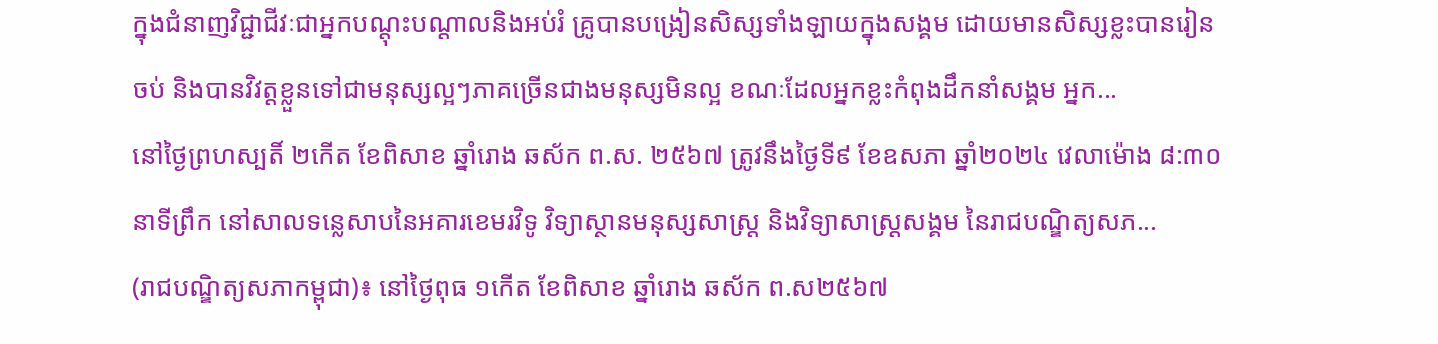ក្នុងជំនាញវិជ្ជាជីវៈជាអ្នកបណ្ដុះបណ្ដាលនិងអប់រំ គ្រូបានបង្រៀនសិស្សទាំងឡាយក្នុងសង្គម ដោយមានសិស្សខ្លះបានរៀនចប់ និងបានវិវត្តខ្លួនទៅជាមនុស្សល្អៗភាគច្រើនជាងមនុស្សមិនល្អ ខណៈដែលអ្នកខ្លះកំពុងដឹកនាំសង្គម អ្នក...
នៅថ្ងៃព្រហស្បតិ៍ ២កើត ខែពិសាខ ឆ្នាំរោង ឆស័ក ព.ស. ២៥៦៧ ត្រូវនឹងថ្ងៃទី៩ ខែឧសភា ឆ្នាំ២០២៤ វេលាម៉ោង ៨:៣០នាទីព្រឹក នៅសាលទន្លេសាបនៃអគារខេមរវិទូ វិទ្យាស្ថានមនុស្សសាស្រ្ត និងវិទ្យាសាស្រ្តសង្គម នៃរាជបណ្ឌិត្យសភ...
(រាជបណ្ឌិត្យសភាកម្ពុជា)៖ នៅថ្ងៃពុធ ១កើត ខែពិសាខ ឆ្នាំរោង ឆស័ក ព.ស២៥៦៧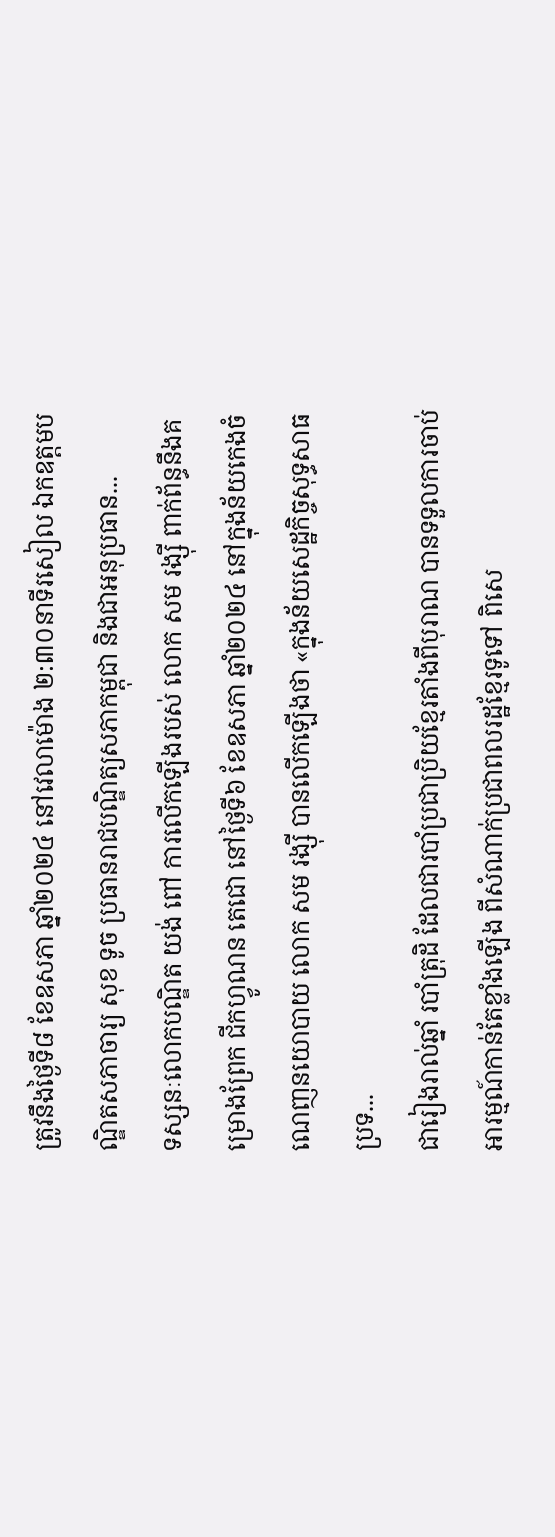ត្រូវនឹងថ្ងៃទី៨ ខែឧសភា ឆ្នាំ២០២៤ នៅវេលាម៉ោង ២:៣០នាទីរសៀល ឯកឧត្តមបណ្ឌិតសភាចារ្យ សុខ ទូច ប្រធានរាជបណ្ឌិត្យសភាកម្ពុជា និងជាអនុប្រធាន...
ទស្សនៈលោកបណ្ឌិត យង់ ពៅ ការលើកឡើងរបស់ លោក សម រង្ស៊ី ពាក់ព័ន្ធនឹងគម្រោងព្រែក ជីកហ្វូណន តេជោ នៅថ្ងៃទី៦ ខែឧសភា ឆ្នាំ២០២៤ នៅក្នុងន័យកេងចំណេញនយោបាយ លោក សម រង្ស៊ី បានលើកឡើងថា «ក្នុងន័យសេដ្ឋកិច្ចសុទ្ធសាធ ប្រទ...
ជារៀងរាល់ឆ្នាំ របាំត្រុដិ ដែលជារបាំប្រជាប្រិយខ្មែរតាំងពីបុរាណ បានទទួលការចាប់អារម្មណ៍កាន់តែខ្លាំងឡើង ពីសំណាក់ប្រជាពលរដ្ឋខ្មែរទូទៅ ពិសេ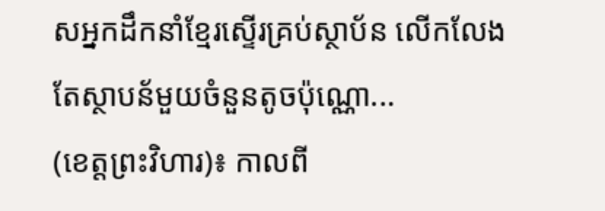សអ្នកដឹកនាំខ្មែរស្ទើរគ្រប់ស្ថាប័ន លើកលែងតែស្ថាបន័មួយចំនួនតូចប៉ុណ្ណោ...
(ខេត្តព្រះវិហារ)៖ កាលពី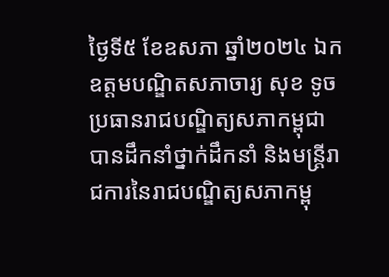ថ្ងៃទី៥ ខែឧសភា ឆ្នាំ២០២៤ ឯកឧត្តមបណ្ឌិតសភាចារ្យ សុខ ទូច ប្រធានរាជបណ្ឌិត្យសភាកម្ពុជា បានដឹកនាំថ្នាក់ដឹកនាំ និងមន្ត្រីរាជការនៃរាជបណ្ឌិត្យសភាកម្ពុ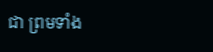ជា ព្រមទាំង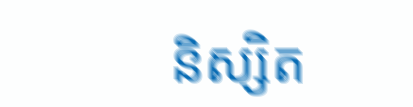និស្សិត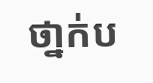ថា្នក់ប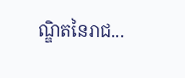ណ្ឌិតនៃរាជ...